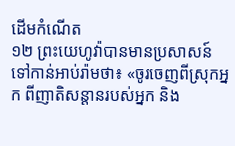ដើមកំណើត
១២ ព្រះយេហូវ៉ាបានមានប្រសាសន៍ទៅកាន់អាប់រ៉ាមថា៖ «ចូរចេញពីស្រុកអ្នក ពីញាតិសន្ដានរបស់អ្នក និង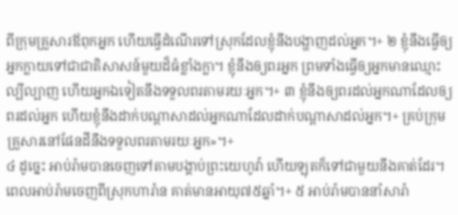ពីក្រុមគ្រួសារឪពុកអ្នក ហើយធ្វើដំណើរទៅស្រុកដែលខ្ញុំនឹងបង្ហាញដល់អ្នក។+ ២ ខ្ញុំនឹងធ្វើឲ្យអ្នកក្លាយទៅជាជាតិសាសន៍មួយដ៏ធំខ្លាំងក្លា។ ខ្ញុំនឹងឲ្យពរអ្នក ព្រមទាំងធ្វើឲ្យអ្នកមានឈ្មោះល្បីល្បាញ ហើយអ្នកឯទៀតនឹងទទួលពរតាមរយៈអ្នក។+ ៣ ខ្ញុំនឹងឲ្យពរដល់អ្នកណាដែលឲ្យពរដល់អ្នក ហើយខ្ញុំនឹងដាក់បណ្ដាសាដល់អ្នកណាដែលដាក់បណ្ដាសាដល់អ្នក។+ គ្រប់ក្រុមគ្រួសារនៅផែនដីនឹងទទួលពរតាមរយៈអ្នក»។+
៤ ដូច្នេះ អាប់រ៉ាមបានចេញទៅតាមបង្គាប់ព្រះយេហូវ៉ា ហើយឡុតក៏ទៅជាមួយនឹងគាត់ដែរ។ ពេលអាប់រ៉ាមចេញពីស្រុកហារ៉ាន គាត់មានអាយុ៧៥ឆ្នាំ។+ ៥ អាប់រ៉ាមបាននាំសារ៉ា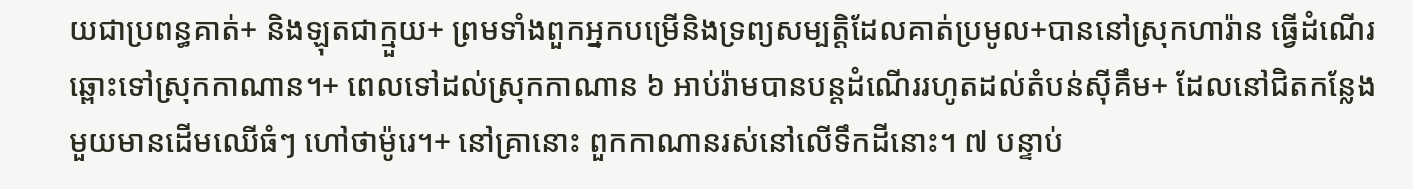យជាប្រពន្ធគាត់+ និងឡុតជាក្មួយ+ ព្រមទាំងពួកអ្នកបម្រើនិងទ្រព្យសម្បត្តិដែលគាត់ប្រមូល+បាននៅស្រុកហារ៉ាន ធ្វើដំណើរឆ្ពោះទៅស្រុកកាណាន។+ ពេលទៅដល់ស្រុកកាណាន ៦ អាប់រ៉ាមបានបន្តដំណើររហូតដល់តំបន់ស៊ីគឹម+ ដែលនៅជិតកន្លែងមួយមានដើមឈើធំៗ ហៅថាម៉ូរេ។+ នៅគ្រានោះ ពួកកាណានរស់នៅលើទឹកដីនោះ។ ៧ បន្ទាប់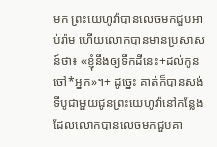មក ព្រះយេហូវ៉ាបានលេចមកជួបអាប់រ៉ាម ហើយលោកបានមានប្រសាសន៍ថា៖ «ខ្ញុំនឹងឲ្យទឹកដីនេះ+ដល់កូនចៅ*អ្នក»។+ ដូច្នេះ គាត់ក៏បានសង់ទីបូជាមួយជូនព្រះយេហូវ៉ានៅកន្លែងដែលលោកបានលេចមកជួបគា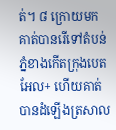ត់។ ៨ ក្រោយមក គាត់បានរើទៅតំបន់ភ្នំខាងកើតក្រុងបេតអែល+ ហើយគាត់បានដំឡើងត្រសាល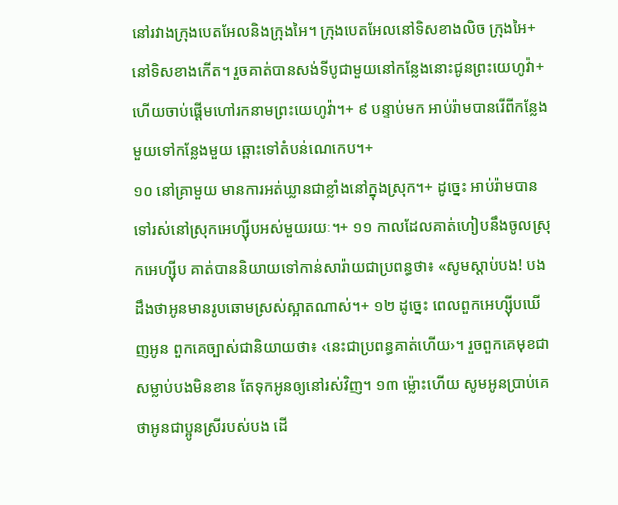នៅរវាងក្រុងបេតអែលនិងក្រុងអៃ។ ក្រុងបេតអែលនៅទិសខាងលិច ក្រុងអៃ+នៅទិសខាងកើត។ រួចគាត់បានសង់ទីបូជាមួយនៅកន្លែងនោះជូនព្រះយេហូវ៉ា+ ហើយចាប់ផ្ដើមហៅរកនាមព្រះយេហូវ៉ា។+ ៩ បន្ទាប់មក អាប់រ៉ាមបានរើពីកន្លែងមួយទៅកន្លែងមួយ ឆ្ពោះទៅតំបន់ណេកេប។+
១០ នៅគ្រាមួយ មានការអត់ឃ្លានជាខ្លាំងនៅក្នុងស្រុក។+ ដូច្នេះ អាប់រ៉ាមបានទៅរស់នៅស្រុកអេហ្ស៊ីបអស់មួយរយៈ។+ ១១ កាលដែលគាត់ហៀបនឹងចូលស្រុកអេហ្ស៊ីប គាត់បាននិយាយទៅកាន់សារ៉ាយជាប្រពន្ធថា៖ «សូមស្ដាប់បង! បងដឹងថាអូនមានរូបឆោមស្រស់ស្អាតណាស់។+ ១២ ដូច្នេះ ពេលពួកអេហ្ស៊ីបឃើញអូន ពួកគេច្បាស់ជានិយាយថា៖ ‹នេះជាប្រពន្ធគាត់ហើយ›។ រួចពួកគេមុខជាសម្លាប់បងមិនខាន តែទុកអូនឲ្យនៅរស់វិញ។ ១៣ ម្ល៉ោះហើយ សូមអូនប្រាប់គេថាអូនជាប្អូនស្រីរបស់បង ដើ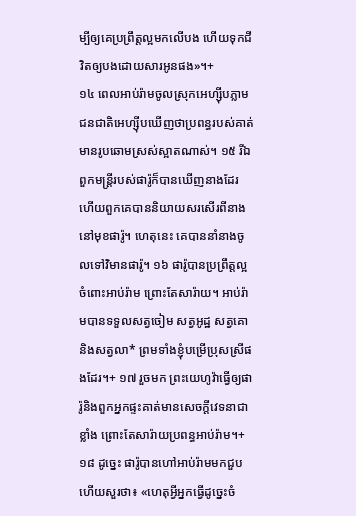ម្បីឲ្យគេប្រព្រឹត្តល្អមកលើបង ហើយទុកជីវិតឲ្យបងដោយសារអូនផង»។+
១៤ ពេលអាប់រ៉ាមចូលស្រុកអេហ្ស៊ីបភ្លាម ជនជាតិអេហ្ស៊ីបឃើញថាប្រពន្ធរបស់គាត់មានរូបឆោមស្រស់ស្អាតណាស់។ ១៥ រីឯពួកមន្ត្រីរបស់ផារ៉ូក៏បានឃើញនាងដែរ ហើយពួកគេបាននិយាយសរសើរពីនាងនៅមុខផារ៉ូ។ ហេតុនេះ គេបាននាំនាងចូលទៅវិមានផារ៉ូ។ ១៦ ផារ៉ូបានប្រព្រឹត្តល្អចំពោះអាប់រ៉ាម ព្រោះតែសារ៉ាយ។ អាប់រ៉ាមបានទទួលសត្វចៀម សត្វអូដ្ឋ សត្វគោ និងសត្វលា* ព្រមទាំងខ្ញុំបម្រើប្រុសស្រីផងដែរ។+ ១៧ រួចមក ព្រះយេហូវ៉ាធ្វើឲ្យផារ៉ូនិងពួកអ្នកផ្ទះគាត់មានសេចក្ដីវេទនាជាខ្លាំង ព្រោះតែសារ៉ាយប្រពន្ធអាប់រ៉ាម។+ ១៨ ដូច្នេះ ផារ៉ូបានហៅអាប់រ៉ាមមកជួប ហើយសួរថា៖ «ហេតុអ្វីអ្នកធ្វើដូច្នេះចំ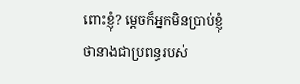ពោះខ្ញុំ? ម្ដេចក៏អ្នកមិនប្រាប់ខ្ញុំថានាងជាប្រពន្ធរបស់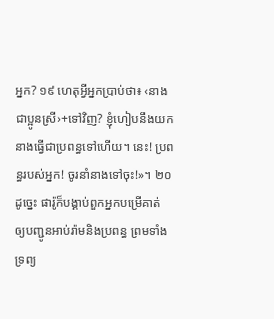អ្នក? ១៩ ហេតុអ្វីអ្នកប្រាប់ថា៖ ‹នាងជាប្អូនស្រី›+ទៅវិញ? ខ្ញុំហៀបនឹងយកនាងធ្វើជាប្រពន្ធទៅហើយ។ នេះ! ប្រពន្ធរបស់អ្នក! ចូរនាំនាងទៅចុះ!»។ ២០ ដូច្នេះ ផារ៉ូក៏បង្គាប់ពួកអ្នកបម្រើគាត់ ឲ្យបញ្ជូនអាប់រ៉ាមនិងប្រពន្ធ ព្រមទាំងទ្រព្យ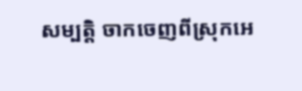សម្បត្តិ ចាកចេញពីស្រុកអេ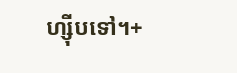ហ្ស៊ីបទៅ។+